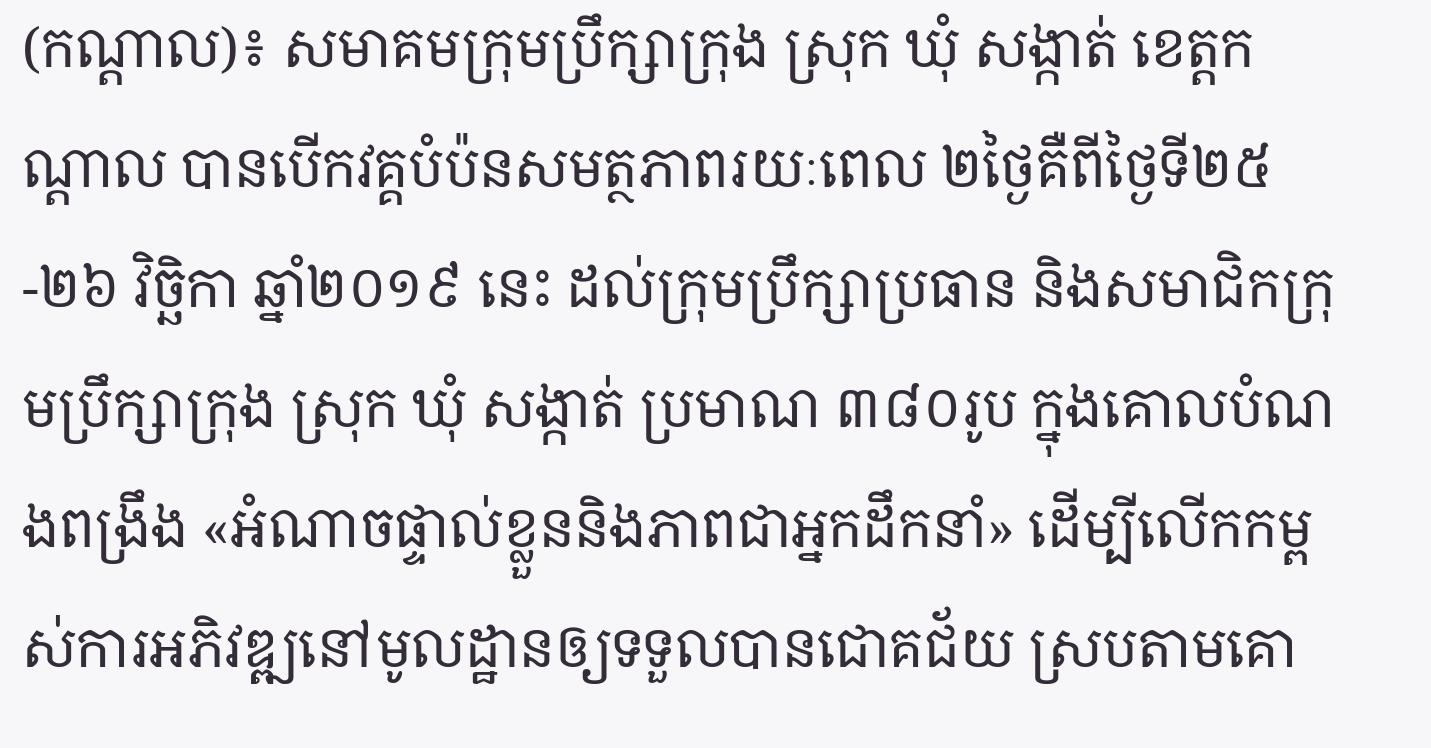(កណ្តាល)៖ សមាគមក្រុមប្រឹក្សាក្រុង ស្រុក ឃុំ សង្កាត់ ខេត្តកណ្តាល បានបើកវគ្គបំប៉នសមត្ថភាពរយៈពេល ២ថ្ងៃគឺពីថ្ងៃទី២៥-២៦ វិច្ឆិកា ឆ្នាំ២០១៩ នេះ ដល់ក្រុមប្រឹក្សាប្រធាន និងសមាជិកក្រុមប្រឹក្សាក្រុង ស្រុក ឃុំ សង្កាត់ ប្រមាណ ៣៨០រូប ក្នុងគោលបំណងពង្រឹង «អំណាចផ្ទាល់ខ្លួននិងភាពជាអ្នកដឹកនាំ» ដើម្បីលើកកម្ពស់ការអភិវឌ្ឍនៅមូលដ្ឋានឲ្យទទួលបានជោគជ័យ ស្របតាមគោ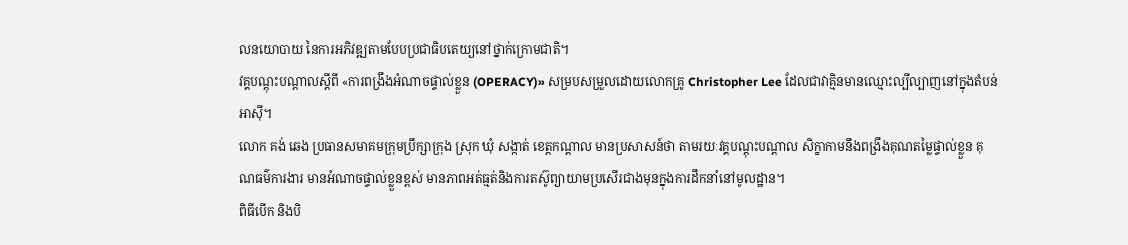លនយោបាយ នៃការអភិវឌ្ឍតាមបែបប្រជាធិបតេយ្យនៅថ្នាក់ក្រោមជាតិ។
វគ្គបណ្តុះបណ្តាលស្តីពី «ការពង្រឹងអំណាចផ្ទាល់ខ្លួន (OPERACY)» សម្របសម្រួលដោយលោកគ្រូ Christopher Lee ដែលជាវាគ្មិនមានឈ្មោះល្បីល្បាញនៅក្នុងតំបន់អាស៊ី។
លោក គង់ ឆេង ប្រធានសមាគមក្រុមប្រឹក្សាក្រុង ស្រុក ឃុំ សង្កាត់ ខេត្តកណ្តាល មានប្រសាសន៍ថា តាមរយៈវគ្គបណ្តុះបណ្តាល សិក្ខាកាមនឹងពង្រឹងគុណតម្លៃផ្ទាល់ខ្លួន គុណធម៌ការងារ មានអំណាចផ្ទាល់ខ្លួនខ្ពស់ មានភាពអត់ធ្មត់និងការតស៊ូព្យាយាមប្រសើរជាងមុនក្នុងការដឹកនាំនៅមូលដ្ឋាន។
ពិធីបើក និងបិ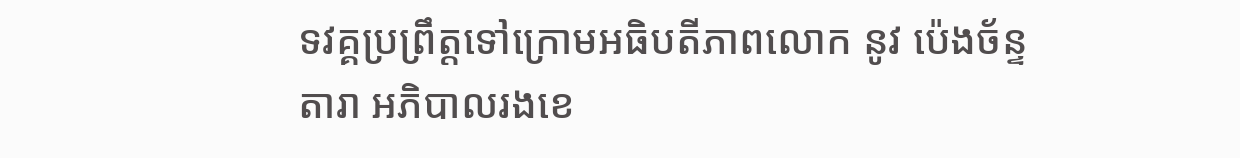ទវគ្គប្រព្រឹត្តទៅក្រោមអធិបតីភាពលោក នូវ ប៉េងច័ន្ទតារា អភិបាលរងខេ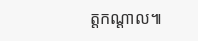ត្តកណ្តាល៕